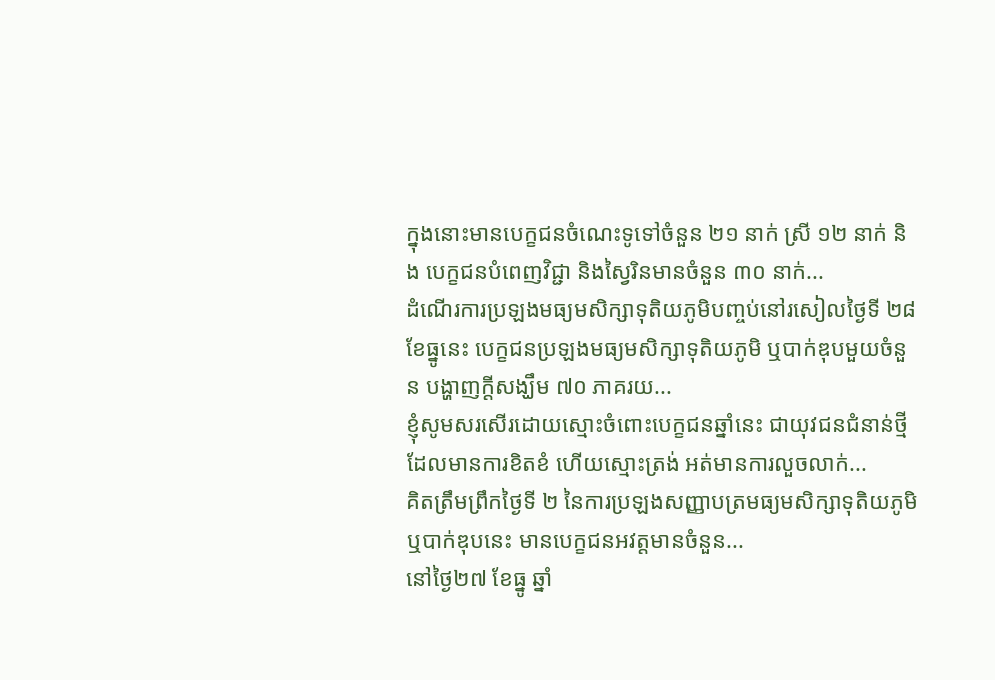ក្នុងនោះមានបេក្ខជនចំណេះទូទៅចំនួន ២១ នាក់ ស្រី ១២ នាក់ និង បេក្ខជនបំពេញវិជ្ជា និងស្វៃរិនមានចំនួន ៣០ នាក់...
ដំណើរការប្រឡងមធ្យមសិក្សាទុតិយភូមិបញ្ចប់នៅរសៀលថ្ងៃទី ២៨ ខែធ្នូនេះ បេក្ខជនប្រឡងមធ្យមសិក្សាទុតិយភូមិ ឬបាក់ឌុបមួយចំនួន បង្ហាញក្ដីសង្ឃឹម ៧០ ភាគរយ...
ខ្ញុំសូមសរសើរដោយស្មោះចំពោះបេក្ខជនឆ្នាំនេះ ជាយុវជនជំនាន់ថ្មី ដែលមានការខិតខំ ហើយស្មោះត្រង់ អត់មានការលួចលាក់...
គិតត្រឹមព្រឹកថ្ងៃទី ២ នៃការប្រឡងសញ្ញាបត្រមធ្យមសិក្សាទុតិយភូមិ ឬបាក់ឌុបនេះ មានបេក្ខជនអវត្តមានចំនួន...
នៅថ្ងៃ២៧ ខែធ្នូ ឆ្នាំ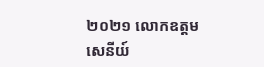២០២១ លោកឧត្តមសេនីយ៍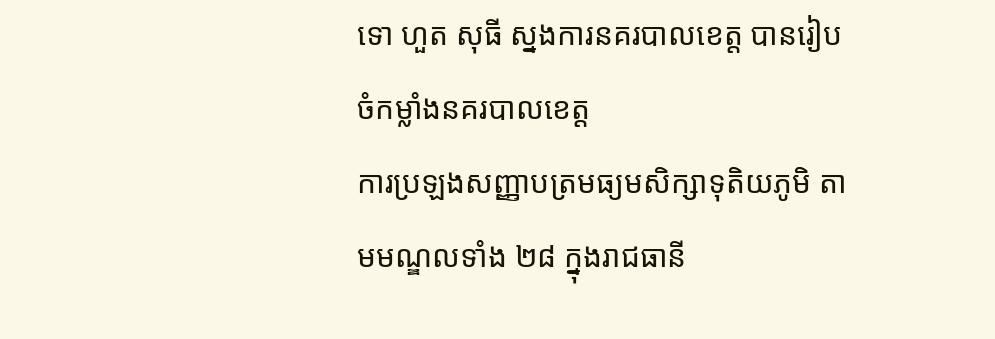ទោ ហួត សុធី ស្នងការនគរបាលខេត្ត បានរៀបចំកម្លាំងនគរបាលខេត្ត
ការប្រឡងសញ្ញាបត្រមធ្យមសិក្សាទុតិយភូមិ តាមមណ្ឌលទាំង ២៨ ក្នុងរាជធានី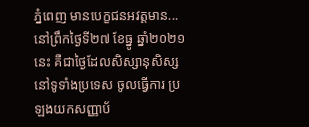ភ្នំពេញ មានបេក្ខជនអវត្តមាន...
នៅព្រឹកថ្ងៃទី២៧ ខែធ្នូ ឆ្នាំ២០២១នេះ គឺជាថ្ងៃដែលសិស្សានុសិស្សនៅទូទាំងប្រទេស ចូលធ្វើការ ប្រឡងយកសញ្ញាប័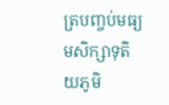ត្របញ្ចប់មធ្យមសិក្សាទុតិយភូមិ